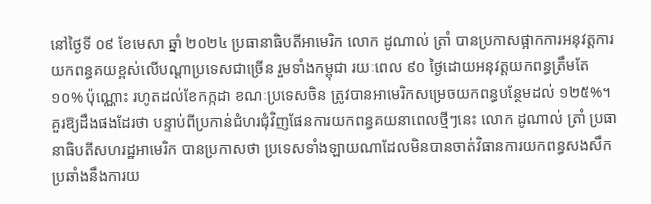នៅថ្ងៃទី ០៩ ខែមេសា ឆ្នាំ ២០២៤ ប្រធានាធិបតីអាមេរិក លោក ដូណាល់ ត្រាំ បានប្រកាសផ្អាកការអនុវត្តការយកពន្ធគយខ្ពស់លើបណ្ដាប្រទេសជាច្រើន រួមទាំងកម្ពុជា រយៈពេល ៩០ ថ្ងៃដោយអនុវត្តយកពន្ធត្រឹមតែ ១០% ប៉ុណ្ណោះ រហូតដល់ខែកក្កដា ខណៈប្រទេសចិន ត្រូវបានអាមេរិកសម្រេចយកពន្ធបន្ថែមដល់ ១២៥%។
គួរឱ្យដឹងផងដែរថា បន្ទាប់ពីប្រកាន់ជំហរជុំវិញផែនការយកពន្ធគយនាពេលថ្មីៗនេះ លោក ដូណាល់ ត្រាំ ប្រធានាធិបតីសហរដ្ឋអាមេរិក បានប្រកាសថា ប្រទេសទាំងឡាយណាដែលមិនបានចាត់វិធានការយកពន្ធសងសឹក ប្រឆាំងនឹងការយ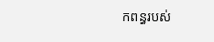កពន្ធរបស់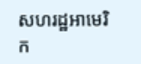សហរដ្ឋអាមេរិក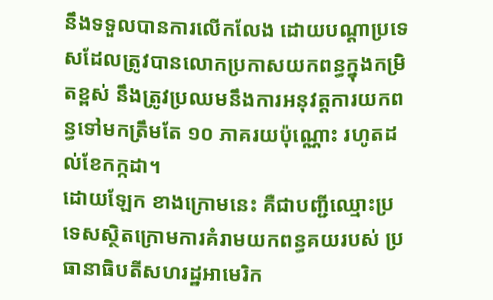នឹងទទួលបានការលើកលែង ដោយបណ្ដាប្រទេសដែលត្រូវបានលោកប្រកាសយកពន្ធក្នុងកម្រិតខ្ពស់ នឹងត្រូវប្រឈមនឹងការអនុវត្តការយកពន្ធទៅមកត្រឹមតែ ១០ ភាគរយប៉ុណ្ណោះ រហូតដល់ខែកក្កដា។
ដោយឡែក ខាងក្រោមនេះ គឺជាបញ្ជីឈ្មោះប្រទេសស្ថិតក្រោមការគំរាមយកពន្ធគយរបស់ ប្រធានាធិបតីសហរដ្ឋអាមេរិក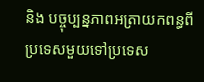និង បច្ចុប្បន្នភាពអត្រាយកពន្ធពីប្រទេសមួយទៅប្រទេស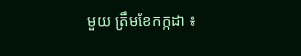មួយ ត្រឹមខែកក្កដា ៖